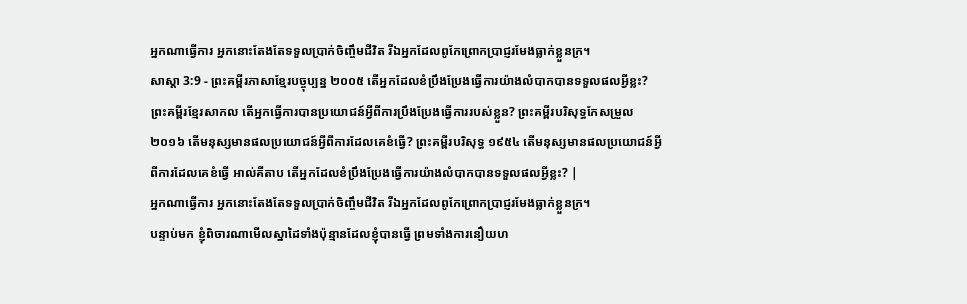អ្នកណាធ្វើការ អ្នកនោះតែងតែទទួលប្រាក់ចិញ្ចឹមជីវិត រីឯអ្នកដែលពូកែព្រោកប្រាជ្ញរមែងធ្លាក់ខ្លួនក្រ។
សាស្តា 3:9 - ព្រះគម្ពីរភាសាខ្មែរបច្ចុប្បន្ន ២០០៥ តើអ្នកដែលខំប្រឹងប្រែងធ្វើការយ៉ាងលំបាកបានទទួលផលអ្វីខ្លះ? ព្រះគម្ពីរខ្មែរសាកល តើអ្នកធ្វើការបានប្រយោជន៍អ្វីពីការប្រឹងប្រែងធ្វើការរបស់ខ្លួន? ព្រះគម្ពីរបរិសុទ្ធកែសម្រួល ២០១៦ តើមនុស្សមានផលប្រយោជន៍អ្វីពីការដែលគេខំធ្វើ? ព្រះគម្ពីរបរិសុទ្ធ ១៩៥៤ តើមនុស្សមានផលប្រយោជន៍អ្វីពីការដែលគេខំធ្វើ អាល់គីតាប តើអ្នកដែលខំប្រឹងប្រែងធ្វើការយ៉ាងលំបាកបានទទួលផលអ្វីខ្លះ? |
អ្នកណាធ្វើការ អ្នកនោះតែងតែទទួលប្រាក់ចិញ្ចឹមជីវិត រីឯអ្នកដែលពូកែព្រោកប្រាជ្ញរមែងធ្លាក់ខ្លួនក្រ។
បន្ទាប់មក ខ្ញុំពិចារណាមើលស្នាដៃទាំងប៉ុន្មានដែលខ្ញុំបានធ្វើ ព្រមទាំងការនឿយហ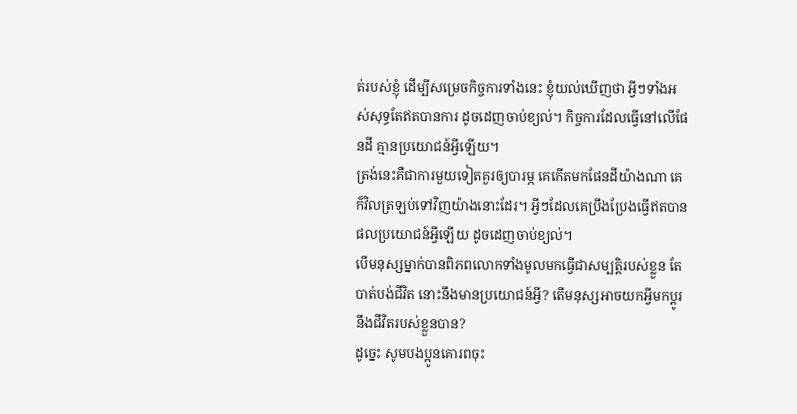ត់របស់ខ្ញុំ ដើម្បីសម្រេចកិច្ចការទាំងនេះ ខ្ញុំយល់ឃើញថា អ្វីៗទាំងអស់សុទ្ធតែឥតបានការ ដូចដេញចាប់ខ្យល់។ កិច្ចការដែលធ្វើនៅលើផែនដី គ្មានប្រយោជន៍អ្វីឡើយ។
ត្រង់នេះគឺជាការមួយទៀតគួរឲ្យបារម្ភ គេកើតមកផែនដីយ៉ាងណា គេក៏វិលត្រឡប់ទៅវិញយ៉ាងនោះដែរ។ អ្វីៗដែលគេប្រឹងប្រែងធ្វើឥតបានផលប្រយោជន៍អ្វីឡើយ ដូចដេញចាប់ខ្យល់។
បើមនុស្សម្នាក់បានពិភពលោកទាំងមូលមកធ្វើជាសម្បត្តិរបស់ខ្លួន តែបាត់បង់ជីវិត នោះនឹងមានប្រយោជន៍អ្វី? តើមនុស្សអាចយកអ្វីមកប្ដូរនឹងជីវិតរបស់ខ្លួនបាន?
ដូច្នេះ សូមបងប្អូនគោរពចុះ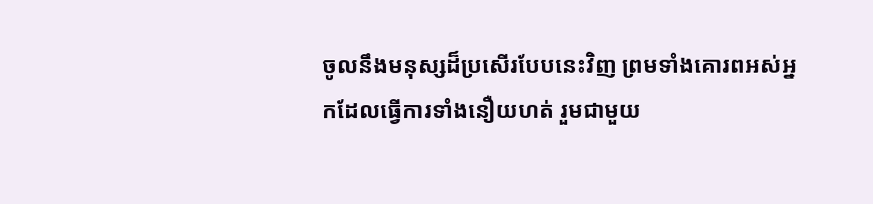ចូលនឹងមនុស្សដ៏ប្រសើរបែបនេះវិញ ព្រមទាំងគោរពអស់អ្នកដែលធ្វើការទាំងនឿយហត់ រួមជាមួយ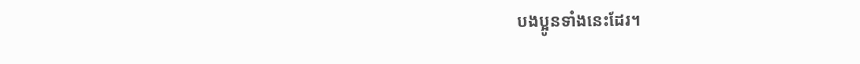បងប្អូនទាំងនេះដែរ។